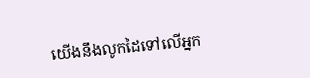យើងនឹងលូកដៃទៅលើអ្នក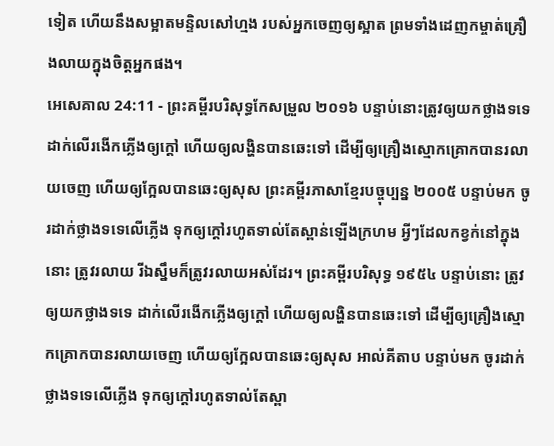ទៀត ហើយនឹងសម្អាតមន្ទិលសៅហ្មង របស់អ្នកចេញឲ្យស្អាត ព្រមទាំងដេញកម្ចាត់គ្រឿងលាយក្នុងចិត្តអ្នកផង។
អេសេគាល 24:11 - ព្រះគម្ពីរបរិសុទ្ធកែសម្រួល ២០១៦ បន្ទាប់នោះត្រូវឲ្យយកថ្លាងទទេ ដាក់លើរងើកភ្លើងឲ្យក្តៅ ហើយឲ្យលង្ហិនបានឆេះទៅ ដើម្បីឲ្យគ្រឿងស្មោកគ្រោកបានរលាយចេញ ហើយឲ្យក្អែលបានឆេះឲ្យសុស ព្រះគម្ពីរភាសាខ្មែរបច្ចុប្បន្ន ២០០៥ បន្ទាប់មក ចូរដាក់ថ្លាងទទេលើភ្លើង ទុកឲ្យក្ដៅរហូតទាល់តែស្ពាន់ឡើងក្រហម អ្វីៗដែលកខ្វក់នៅក្នុងនោះ ត្រូវរលាយ រីឯស្នឹមក៏ត្រូវរលាយអស់ដែរ។ ព្រះគម្ពីរបរិសុទ្ធ ១៩៥៤ បន្ទាប់នោះ ត្រូវឲ្យយកថ្លាងទទេ ដាក់លើរងើកភ្លើងឲ្យក្តៅ ហើយឲ្យលង្ហិនបានឆេះទៅ ដើម្បីឲ្យគ្រឿងស្មោកគ្រោកបានរលាយចេញ ហើយឲ្យក្អែលបានឆេះឲ្យសុស អាល់គីតាប បន្ទាប់មក ចូរដាក់ថ្លាងទទេលើភ្លើង ទុកឲ្យក្ដៅរហូតទាល់តែស្ពា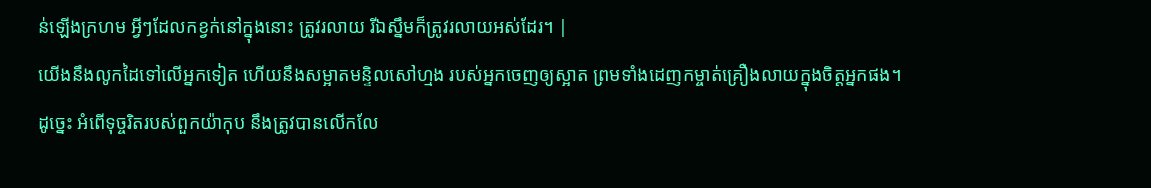ន់ឡើងក្រហម អ្វីៗដែលកខ្វក់នៅក្នុងនោះ ត្រូវរលាយ រីឯស្នឹមក៏ត្រូវរលាយអស់ដែរ។ |
យើងនឹងលូកដៃទៅលើអ្នកទៀត ហើយនឹងសម្អាតមន្ទិលសៅហ្មង របស់អ្នកចេញឲ្យស្អាត ព្រមទាំងដេញកម្ចាត់គ្រឿងលាយក្នុងចិត្តអ្នកផង។
ដូច្នេះ អំពើទុច្ចរិតរបស់ពួកយ៉ាកុប នឹងត្រូវបានលើកលែ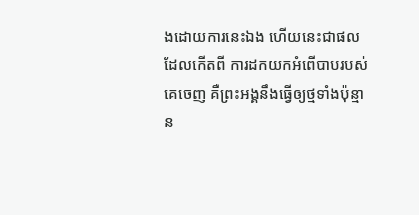ងដោយការនេះឯង ហើយនេះជាផលដែលកើតពី ការដកយកអំពើបាបរបស់គេចេញ គឺព្រះអង្គនឹងធ្វើឲ្យថ្មទាំងប៉ុន្មាន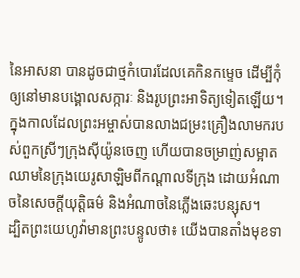នៃអាសនា បានដូចជាថ្មកំបោរដែលគេកិនកម្ទេច ដើម្បីកុំឲ្យនៅមានបង្គោលសក្ការៈ និងរូបព្រះអាទិត្យទៀតឡើយ។
ក្នុងកាលដែលព្រះអម្ចាស់បានលាងជម្រះគ្រឿងលាមករបស់ពួកស្រីៗក្រុងស៊ីយ៉ូនចេញ ហើយបានចម្រាញ់សម្អាតឈាមនៃក្រុងយេរូសាឡិមពីកណ្ដាលទីក្រុង ដោយអំណាចនៃសេចក្ដីយុត្តិធម៌ និងអំណាចនៃភ្លើងឆេះបន្សុស។
ដ្បិតព្រះយេហូវ៉ាមានព្រះបន្ទូលថា៖ យើងបានតាំងមុខទា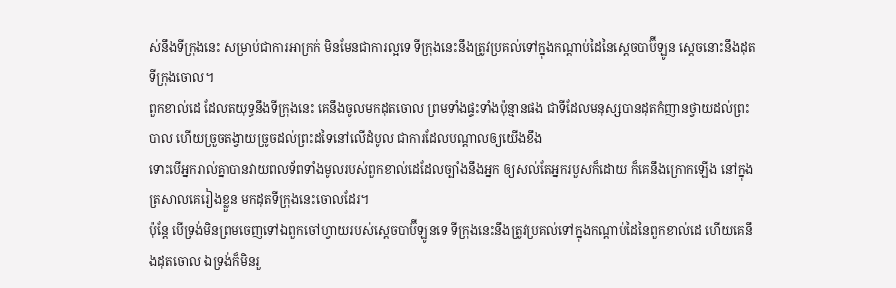ស់នឹងទីក្រុងនេះ សម្រាប់ជាការអាក្រក់ មិនមែនជាការល្អទេ ទីក្រុងនេះនឹងត្រូវប្រគល់ទៅក្នុងកណ្ដាប់ដៃនៃស្តេចបាប៊ីឡូន ស្តេចនោះនឹងដុតទីក្រុងចោល។
ពួកខាល់ដេ ដែលតយុទ្ធនឹងទីក្រុងនេះ គេនឹងចូលមកដុតចោល ព្រមទាំងផ្ទះទាំងប៉ុន្មានផង ជាទីដែលមនុស្សបានដុតកំញានថ្វាយដល់ព្រះបាល ហើយច្រួចតង្វាយច្រូចដល់ព្រះដទៃនៅលើដំបូល ជាការដែលបណ្ដាលឲ្យយើងខឹង
ទោះបើអ្នករាល់គ្នាបានវាយពលទ័ពទាំងមូលរបស់ពួកខាល់ដេដែលច្បាំងនឹងអ្នក ឲ្យសល់តែអ្នករបួសក៏ដោយ ក៏គេនឹងក្រោកឡើង នៅក្នុងត្រសាលគេរៀងខ្លួន មកដុតទីក្រុងនេះចោលដែរ។
ប៉ុន្តែ បើទ្រង់មិនព្រមចេញទៅឯពួកចៅហ្វាយរបស់ស្តេចបាប៊ីឡូនទេ ទីក្រុងនេះនឹងត្រូវប្រគល់ទៅក្នុងកណ្ដាប់ដៃនៃពួកខាល់ដេ ហើយគេនឹងដុតចោល ឯទ្រង់ក៏មិនរួ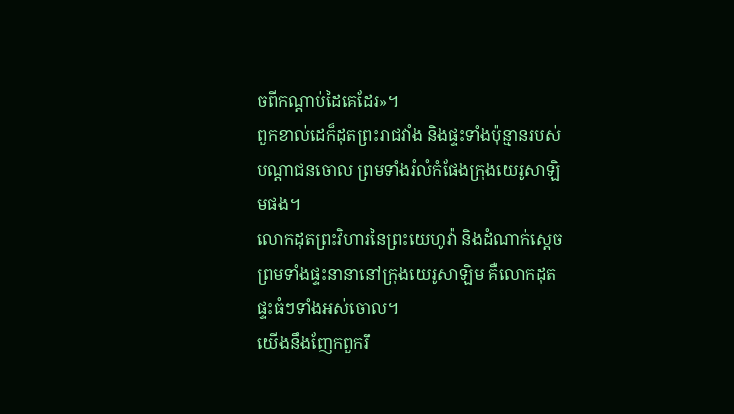ចពីកណ្ដាប់ដៃគេដែរ»។
ពួកខាល់ដេក៏ដុតព្រះរាជវាំង និងផ្ទះទាំងប៉ុន្មានរបស់បណ្ដាជនចោល ព្រមទាំងរំលំកំផែងក្រុងយេរូសាឡិមផង។
លោកដុតព្រះវិហារនៃព្រះយេហូវ៉ា និងដំណាក់ស្តេច ព្រមទាំងផ្ទះនានានៅក្រុងយេរូសាឡិម គឺលោកដុតផ្ទះធំៗទាំងអស់ចោល។
យើងនឹងញែកពួករឹ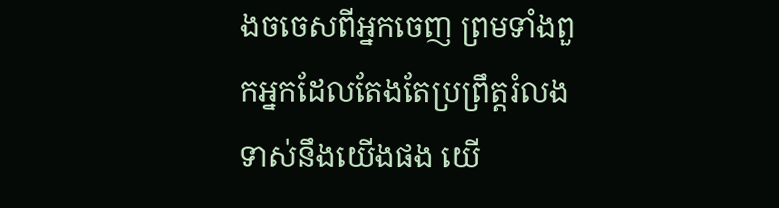ងចចេសពីអ្នកចេញ ព្រមទាំងពួកអ្នកដែលតែងតែប្រព្រឹត្តរំលង ទាស់នឹងយើងផង យើ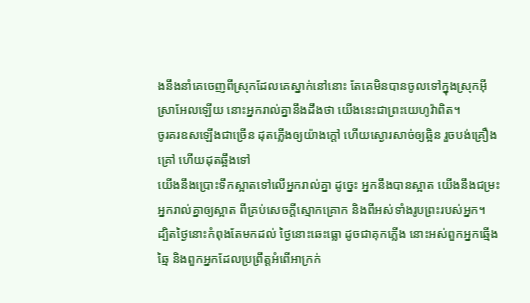ងនឹងនាំគេចេញពីស្រុកដែលគេស្នាក់នៅនោះ តែគេមិនបានចូលទៅក្នុងស្រុកអ៊ីស្រាអែលឡើយ នោះអ្នករាល់គ្នានឹងដឹងថា យើងនេះជាព្រះយេហូវ៉ាពិត។
ចូរគរឧសឡើងជាច្រើន ដុតភ្លើងឲ្យយ៉ាងក្តៅ ហើយស្ងោរសាច់ឲ្យឆ្អិន រួចបង់គ្រឿងគ្រៅ ហើយដុតឆ្អឹងទៅ
យើងនឹងប្រោះទឹកស្អាតទៅលើអ្នករាល់គ្នា ដូចេ្នះ អ្នកនឹងបានស្អាត យើងនឹងជម្រះអ្នករាល់គ្នាឲ្យស្អាត ពីគ្រប់សេចក្ដីស្មោកគ្រោក និងពីអស់ទាំងរូបព្រះរបស់អ្នក។
ដ្បិតថ្ងៃនោះកំពុងតែមកដល់ ថ្ងៃនោះឆេះធ្លោ ដូចជាគុកភ្លើង នោះអស់ពួកអ្នកឆ្មើងឆ្មៃ និងពួកអ្នកដែលប្រព្រឹត្តអំពើអាក្រក់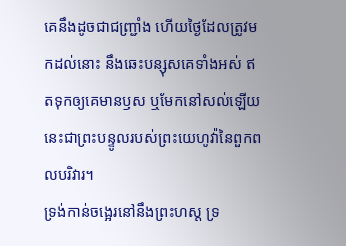គេនឹងដូចជាជញ្ជ្រាំង ហើយថ្ងៃដែលត្រូវមកដល់នោះ នឹងឆេះបន្សុសគេទាំងអស់ ឥតទុកឲ្យគេមានឫស ឬមែកនៅសល់ឡើយ នេះជាព្រះបន្ទូលរបស់ព្រះយេហូវ៉ានៃពួកពលបរិវារ។
ទ្រង់កាន់ចង្អេរនៅនឹងព្រះហស្ត ទ្រ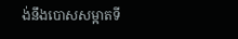ង់នឹងបោសសម្អាតទី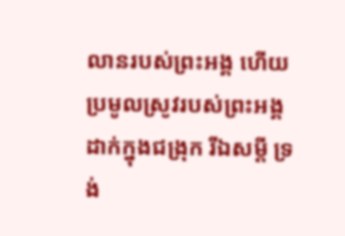លានរបស់ព្រះអង្គ ហើយប្រមូលស្រូវរបស់ព្រះអង្គដាក់ក្នុងជង្រុក រីឯសម្ដី ទ្រង់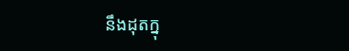នឹងដុតក្នុ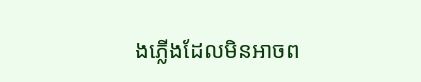ងភ្លើងដែលមិនអាចព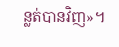ន្លត់បានវិញ»។